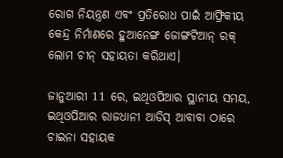ରୋଗ ନିୟନ୍ତ୍ରଣ ଏବଂ ପ୍ରତିରୋଧ ପାଇଁ ଆଫ୍ରିକୀୟ କେନ୍ଦ୍ର ନିର୍ମାଣରେ ହୁଆନେଙ୍ଗ ଜୋଙ୍ଗଟିଆନ୍ ରକ୍ ଲୋମ ଚୀନ୍ ସହାୟତା କରିଥାଏ।

ଜାନୁଆରୀ 11 ରେ, ଇଥିଓପିଆର ସ୍ଥାନୀୟ ସମୟ, ଇଥିଓପିଆର ରାଜଧାନୀ ଆଡିସ୍ ଆବାବା ଠାରେ ଚାଇନା ସହାୟକ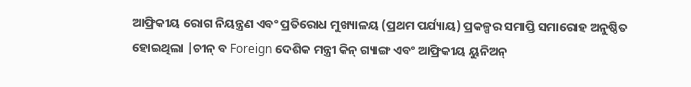ଆଫ୍ରିକୀୟ ରୋଗ ନିୟନ୍ତ୍ରଣ ଏବଂ ପ୍ରତିରୋଧ ମୁଖ୍ୟାଳୟ (ପ୍ରଥମ ପର୍ଯ୍ୟାୟ) ପ୍ରକଳ୍ପର ସମାପ୍ତି ସମାରୋହ ଅନୁଷ୍ଠିତ ହୋଇଥିଲା |ଚୀନ୍ ବ Foreign ଦେଶିକ ମନ୍ତ୍ରୀ କିନ୍ ଗ୍ୟାଙ୍ଗ ଏବଂ ଆଫ୍ରିକୀୟ ୟୁନିଅନ୍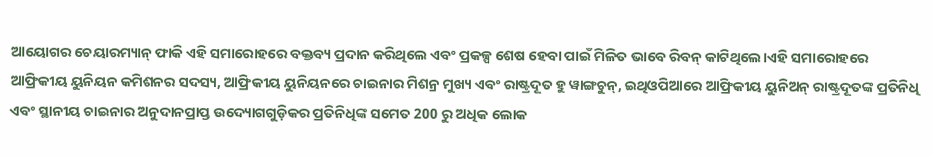ଆୟୋଗର ଚେୟାରମ୍ୟାନ୍ ଫାକି ଏହି ସମାରୋହରେ ବକ୍ତବ୍ୟ ପ୍ରଦାନ କରିଥିଲେ ଏବଂ ପ୍ରକଳ୍ପ ଶେଷ ହେବା ପାଇଁ ମିଳିତ ଭାବେ ରିବନ୍ କାଟିଥିଲେ।ଏହି ସମାରୋହରେ ଆଫ୍ରିକୀୟ ୟୁନିୟନ କମିଶନର ସଦସ୍ୟ, ଆଫ୍ରିକୀୟ ୟୁନିୟନରେ ଚାଇନାର ମିଶନ୍ର ମୁଖ୍ୟ ଏବଂ ରାଷ୍ଟ୍ରଦୂତ ହୁ ୱାଙ୍ଗଚୁନ୍, ଇଥିଓପିଆରେ ଆଫ୍ରିକୀୟ ୟୁନିଅନ୍ ରାଷ୍ଟ୍ରଦୂତଙ୍କ ପ୍ରତିନିଧି ଏବଂ ସ୍ଥାନୀୟ ଚାଇନାର ଅନୁଦାନପ୍ରାପ୍ତ ଉଦ୍ୟୋଗଗୁଡ଼ିକର ପ୍ରତିନିଧିଙ୍କ ସମେତ 200 ରୁ ଅଧିକ ଲୋକ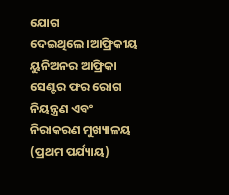ଯୋଗ ଦେଇଥିଲେ।ଆଫ୍ରିକୀୟ ୟୁନିଅନର ଆଫ୍ରିକା ସେଣ୍ଟର ଫର ରୋଗ ନିୟନ୍ତ୍ରଣ ଏବଂ ନିରାକରଣ ମୁଖ୍ୟାଳୟ (ପ୍ରଥମ ପର୍ଯ୍ୟାୟ)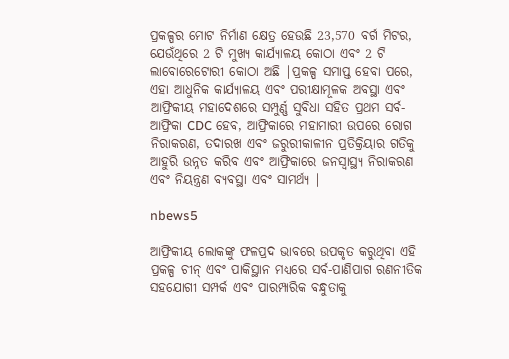ପ୍ରକଳ୍ପର ମୋଟ ନିର୍ମାଣ କ୍ଷେତ୍ର ହେଉଛି 23,570 ବର୍ଗ ମିଟର, ଯେଉଁଥିରେ 2 ଟି ମୁଖ୍ୟ କାର୍ଯ୍ୟାଳୟ କୋଠା ଏବଂ 2 ଟି ଲାବୋରେଟୋରୀ କୋଠା ଅଛି |ପ୍ରକଳ୍ପ ସମାପ୍ତ ହେବା ପରେ, ଏହା ଆଧୁନିକ କାର୍ଯ୍ୟାଳୟ ଏବଂ ପରୀକ୍ଷାମୂଳକ ଅବସ୍ଥା ଏବଂ ଆଫ୍ରିକୀୟ ମହାଦେଶରେ ସମ୍ପୁର୍ଣ୍ଣ ସୁବିଧା ସହିତ ପ୍ରଥମ ସର୍ବ-ଆଫ୍ରିକା CDC ହେବ, ଆଫ୍ରିକାରେ ମହାମାରୀ ଉପରେ ରୋଗ ନିରାକରଣ, ତଦାରଖ ଏବଂ ଜରୁରୀକାଳୀନ ପ୍ରତିକ୍ରିୟାର ଗତିକୁ ଆହୁରି ଉନ୍ନତ କରିବ ଏବଂ ଆଫ୍ରିକାରେ ଜନସ୍ୱାସ୍ଥ୍ୟ ନିରାକରଣ ଏବଂ ନିୟନ୍ତ୍ରଣ ବ୍ୟବସ୍ଥା ଏବଂ ସାମର୍ଥ୍ୟ |

nbews5

ଆଫ୍ରିକୀୟ ଲୋକଙ୍କୁ ଫଳପ୍ରଦ ଭାବରେ ଉପକୃତ କରୁଥିବା ଏହି ପ୍ରକଳ୍ପ ଚୀନ୍ ଏବଂ ପାକିସ୍ଥାନ ମଧ୍ୟରେ ସର୍ବ-ପାଣିପାଗ ରଣନୀତିକ ସହଯୋଗୀ ସମ୍ପର୍କ ଏବଂ ପାରମ୍ପାରିକ ବନ୍ଧୁତାକୁ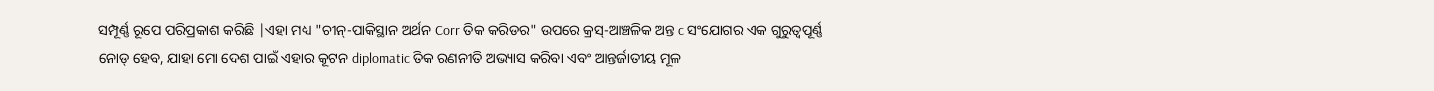ସମ୍ପୂର୍ଣ୍ଣ ରୂପେ ପରିପ୍ରକାଶ କରିଛି |ଏହା ମଧ୍ୟ "ଚୀନ୍-ପାକିସ୍ଥାନ ଅର୍ଥନ Corr ତିକ କରିଡର" ଉପରେ କ୍ରସ୍-ଆଞ୍ଚଳିକ ଅନ୍ତ c ସଂଯୋଗର ଏକ ଗୁରୁତ୍ୱପୂର୍ଣ୍ଣ ନୋଡ୍ ହେବ, ଯାହା ମୋ ଦେଶ ପାଇଁ ଏହାର କୂଟନ diplomatic ତିକ ରଣନୀତି ଅଭ୍ୟାସ କରିବା ଏବଂ ଆନ୍ତର୍ଜାତୀୟ ମୂଳ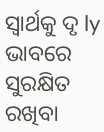ସ୍ୱାର୍ଥକୁ ଦୃ ly ଭାବରେ ସୁରକ୍ଷିତ ରଖିବା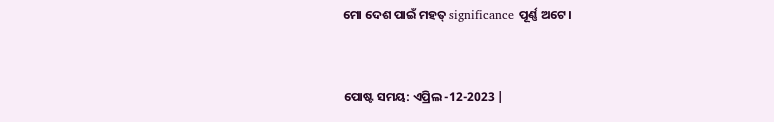ମୋ ଦେଶ ପାଇଁ ମହତ୍ significance ପୂର୍ଣ୍ଣ ଅଟେ।


ପୋଷ୍ଟ ସମୟ: ଏପ୍ରିଲ -12-2023 |